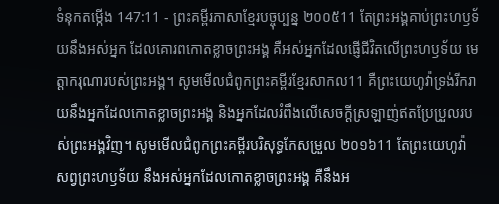ទំនុកតម្កើង 147:11 - ព្រះគម្ពីរភាសាខ្មែរបច្ចុប្បន្ន ២០០៥11 តែព្រះអង្គគាប់ព្រះហឫទ័យនឹងអស់អ្នក ដែលគោរពកោតខ្លាចព្រះអង្គ គឺអស់អ្នកដែលផ្ញើជីវិតលើព្រះហឫទ័យ មេត្តាករុណារបស់ព្រះអង្គ។ សូមមើលជំពូកព្រះគម្ពីរខ្មែរសាកល11 គឺព្រះយេហូវ៉ាទ្រង់រីករាយនឹងអ្នកដែលកោតខ្លាចព្រះអង្គ និងអ្នកដែលរំពឹងលើសេចក្ដីស្រឡាញ់ឥតប្រែប្រួលរបស់ព្រះអង្គវិញ។ សូមមើលជំពូកព្រះគម្ពីរបរិសុទ្ធកែសម្រួល ២០១៦11 តែព្រះយេហូវ៉ាសព្វព្រះហឫទ័យ នឹងអស់អ្នកដែលកោតខ្លាចព្រះអង្គ គឺនឹងអ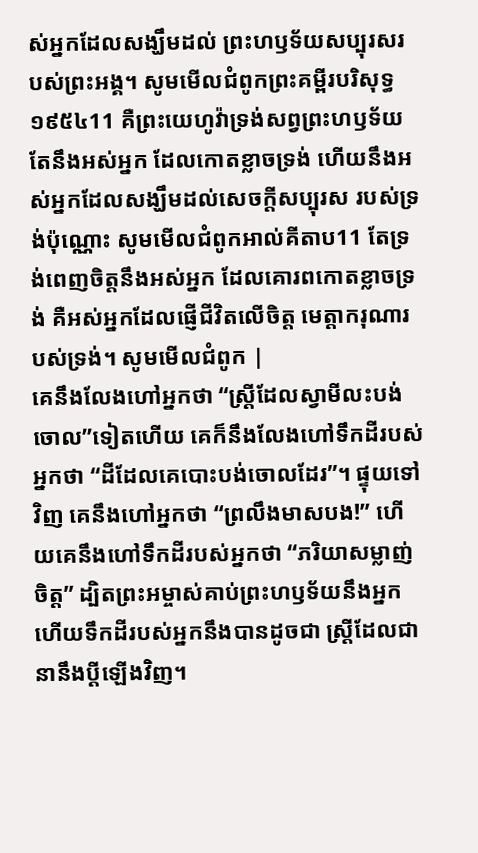ស់អ្នកដែលសង្ឃឹមដល់ ព្រះហឫទ័យសប្បុរសរបស់ព្រះអង្គ។ សូមមើលជំពូកព្រះគម្ពីរបរិសុទ្ធ ១៩៥៤11 គឺព្រះយេហូវ៉ាទ្រង់សព្វព្រះហឫទ័យតែនឹងអស់អ្នក ដែលកោតខ្លាចទ្រង់ ហើយនឹងអស់អ្នកដែលសង្ឃឹមដល់សេចក្ដីសប្បុរស របស់ទ្រង់ប៉ុណ្ណោះ សូមមើលជំពូកអាល់គីតាប11 តែទ្រង់ពេញចិត្តនឹងអស់អ្នក ដែលគោរពកោតខ្លាចទ្រង់ គឺអស់អ្នកដែលផ្ញើជីវិតលើចិត្ត មេត្តាករុណារបស់ទ្រង់។ សូមមើលជំពូក |
គេនឹងលែងហៅអ្នកថា “ស្ត្រីដែលស្វាមីលះបង់ចោល”ទៀតហើយ គេក៏នឹងលែងហៅទឹកដីរបស់អ្នកថា “ដីដែលគេបោះបង់ចោលដែរ”។ ផ្ទុយទៅវិញ គេនឹងហៅអ្នកថា “ព្រលឹងមាសបង!” ហើយគេនឹងហៅទឹកដីរបស់អ្នកថា “ភរិយាសម្លាញ់ចិត្ត” ដ្បិតព្រះអម្ចាស់គាប់ព្រះហឫទ័យនឹងអ្នក ហើយទឹកដីរបស់អ្នកនឹងបានដូចជា ស្ត្រីដែលជានានឹងប្ដីឡើងវិញ។